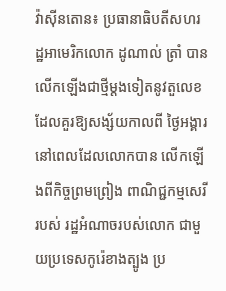វ៉ាស៊ីនតោន៖ ប្រធានាធិបតីសហរដ្ឋអាមេរិកលោក ដូណាល់ ត្រាំ បានលើកឡើងជាថ្មីម្តងទៀតនូវតួលេខ ដែលគួរឱ្យសង្ស័យកាលពី ថ្ងៃអង្គារ នៅពេលដែលលោកបាន លើកឡើងពីកិច្ចព្រមព្រៀង ពាណិជ្ជកម្មសេរីរបស់ រដ្ឋអំណាចរបស់លោក ជាមួយប្រទេសកូរ៉េខាងត្បូង ប្រ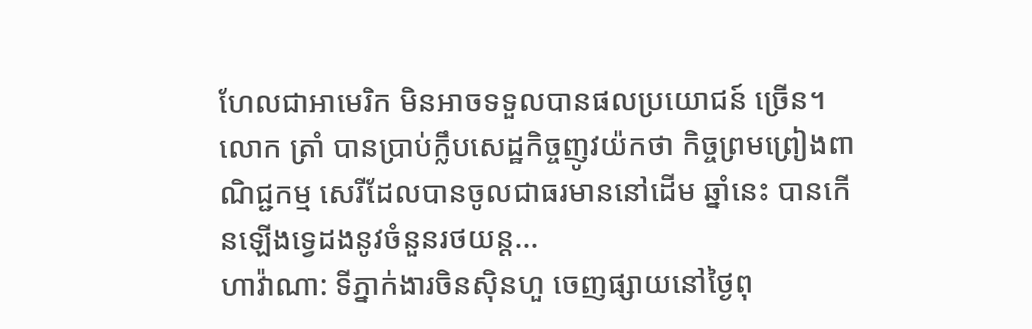ហែលជាអាមេរិក មិនអាចទទួលបានផលប្រយោជន៍ ច្រេីន។ លោក ត្រាំ បានប្រាប់ក្លឹបសេដ្ឋកិច្ចញូវយ៉កថា កិច្ចព្រមព្រៀងពាណិជ្ជកម្ម សេរីដែលបានចូលជាធរមាននៅដើម ឆ្នាំនេះ បានកើនឡើងទ្វេដងនូវចំនួនរថយន្ត...
ហាវ៉ាណា: ទីភ្នាក់ងារចិនស៊ិនហួ ចេញផ្សាយនៅថ្ងៃពុ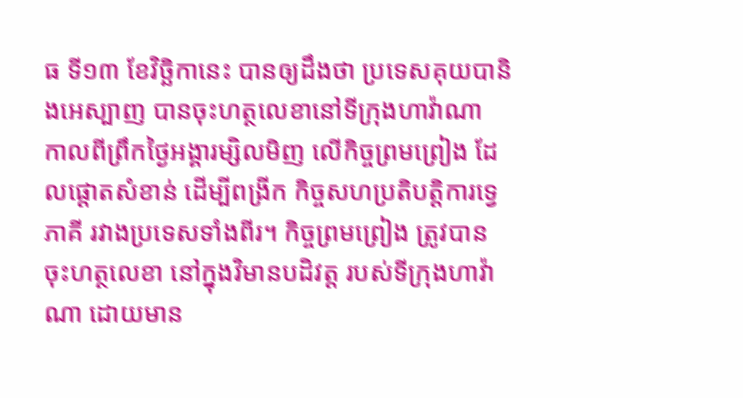ធ ទី១៣ ខែវិច្ឆិកានេះ បានឲ្យដឹងថា ប្រទេសគុយបានិងអេស្បាញ បានចុះហត្ថលេខានៅទីក្រុងហាវ៉ាណា កាលពីព្រឹកថ្ងៃអង្គារម្សិលមិញ លើកិច្ចព្រមព្រៀង ដែលផ្តោតសំខាន់ ដើម្បីពង្រីក កិច្ចសហប្រតិបត្តិការទ្វេភាគី រវាងប្រទេសទាំងពីរ។ កិច្ចព្រមព្រៀង ត្រូវបានចុះហត្ថលេខា នៅក្នុងវិមានបដិវត្ត របស់ទីក្រុងហាវ៉ាណា ដោយមាន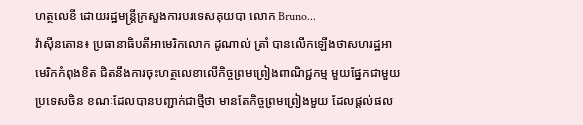ហត្ថលេខី ដោយរដ្ឋមន្រ្តីក្រសួងការបរទេសគុយបា លោក Bruno...
វ៉ាស៊ីនតោន៖ ប្រធានាធិបតីអាមេរិកលោក ដូណាល់ ត្រាំ បានលេីកឡេីងថាសហរដ្ឋអាមេរិកកំពុងខិត ជិតនឹងការចុះហត្ថលេខាលើកិច្ចព្រមព្រៀងពាណិជ្ជកម្ម មួយផ្នែកជាមួយប្រទេសចិន ខណៈដែលបានបញ្ជាក់ជាថ្មីថា មានតែកិច្ចព្រមព្រៀងមួយ ដែលផ្តល់ផល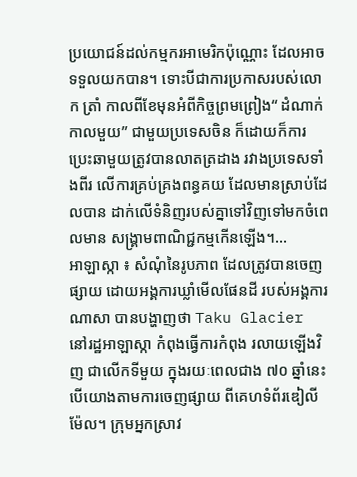ប្រយោជន៍ដល់កម្មករអាមេរិកប៉ុណ្ណោះ ដែលអាចទទួលយកបាន។ ទោះបីជាការប្រកាសរបស់លោក ត្រាំ កាលពីខែមុនអំពីកិច្ចព្រមព្រៀង“ ដំណាក់កាលមួយ” ជាមួយប្រទេសចិន ក៏ដោយក៏ការប្រេះឆាមួយត្រូវបានលាតត្រដាង រវាងប្រទេសទាំងពីរ លើការគ្រប់គ្រងពន្ធគយ ដែលមានស្រាប់ដែលបាន ដាក់លើទំនិញរបស់គ្នាទៅវិញទៅមកចំពេលមាន សង្គ្រាមពាណិជ្ជកម្មកើនឡើង។...
អាឡាស្កា ៖ សំណុំនៃរូបភាព ដែលត្រូវបានចេញផ្សាយ ដោយអង្គការឃ្លាំមើលផែនដី របស់អង្គការណាសា បានបង្ហាញថា Taku Glacier នៅរដ្ឋអាឡាស្កា កំពុងធ្វើការកំពុង រលាយឡើងវិញ ជាលើកទីមួយ ក្នុងរយៈពេលជាង ៧០ ឆ្នាំនេះបើយោងតាមការចេញផ្សាយ ពីគេហទំព័រឌៀលីម៉ែល។ ក្រុមអ្នកស្រាវ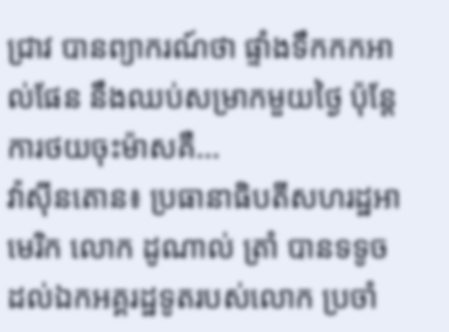ជ្រាវ បានព្យាករណ៍ថា ផ្ទាំងទឹកកកអាល់ផែន នឹងឈប់សម្រាកមួយថ្ងៃ ប៉ុន្តែការថយចុះម៉ាសគឺ...
វ៉ាស៊ីនតោន៖ ប្រធានាធិបតីសហរដ្ឋអាមេរិក លោក ដូណាល់ ត្រាំ បានទទូច ដល់ឯកអគ្គរដ្ឋទូតរបស់លោក ប្រចាំ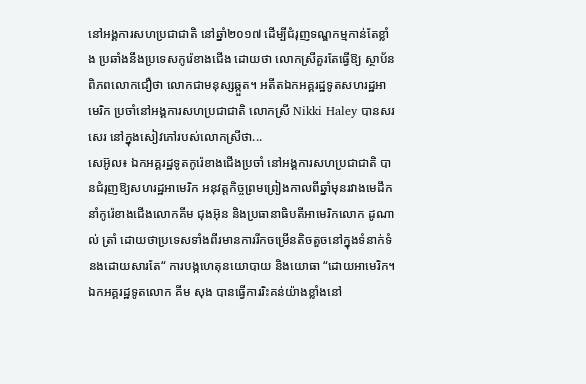នៅអង្គការសហប្រជាជាតិ នៅឆ្នាំ២០១៧ ដើម្បីជំរុញទណ្ឌកម្មកាន់តែខ្លាំង ប្រឆាំងនឹងប្រទេសកូរ៉េខាងជើង ដោយថា លោកស្រីគួរតែធ្វើឱ្យ ស្ថាប័នពិភពលោកជឿថា លោកជាមនុស្សឆ្កួត។ អតីតឯកអគ្គរដ្ឋទូតសហរដ្ឋអាមេរិក ប្រចាំនៅអង្គការសហប្រជាជាតិ លោកស្រី Nikki Haley បានសរសេរ នៅក្នុងសៀវភៅរបស់លោកស្រីថា...
សេអ៊ូល៖ ឯកអគ្គរដ្ឋទូតកូរ៉េខាងជើងប្រចាំ នៅអង្គការសហប្រជាជាតិ បានជំរុញឱ្យសហរដ្ឋអាមេរិក អនុវត្តកិច្ចព្រមព្រៀងកាលពីឆ្នាំមុនរវាងមេដឹកនាំកូរ៉េខាងជើងលោកគីម ជុងអ៊ុន និងប្រធានាធិបតីអាមេរិកលោក ដូណាល់ ត្រាំ ដោយថាប្រទេសទាំងពីរមានការរីកចម្រើនតិចតួចនៅក្នុងទំនាក់ទំនងដោយសារតែ“ ការបង្កហេតុនយោបាយ និងយោធា “ដោយអាមេរិក។ ឯកអគ្គរដ្ឋទូតលោក គីម សុង បានធ្វើការរិះគន់យ៉ាងខ្លាំងនៅ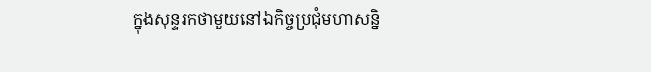ក្នុងសុន្ទរកថាមួយនៅឯកិច្ចប្រជុំមហាសន្និ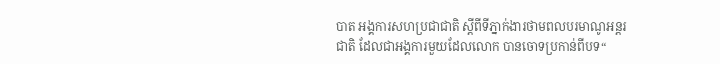បាត អង្គការសហប្រជាជាតិ ស្តីពីទីភ្នាក់ងារថាមពលបរមាណូអន្តរជាតិ ដែលជាអង្គការមួយដែលលោក បានចោទប្រកាន់ពីបទ“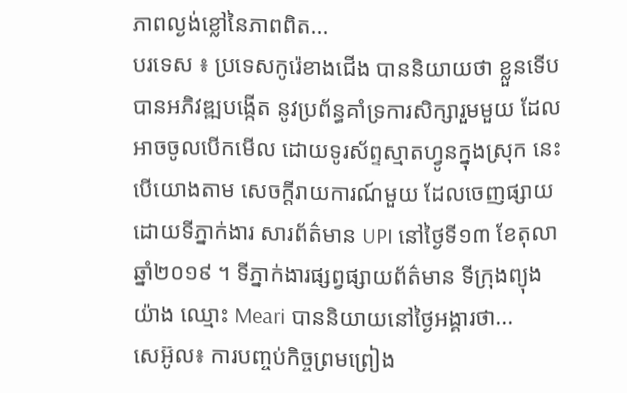ភាពល្ងង់ខ្លៅនៃភាពពិត...
បរទេស ៖ ប្រទេសកូរ៉េខាងជើង បាននិយាយថា ខ្លួនទើបបានអភិវឌ្ឍបង្កើត នូវប្រព័ន្ធគាំទ្រការសិក្សារួមមួយ ដែលអាចចូលបើកមើល ដោយទូរស័ព្ទស្មាតហ្វូនក្នុងស្រុក នេះបើយោងតាម សេចក្តីរាយការណ៍មួយ ដែលចេញផ្សាយដោយទីភ្នាក់ងារ សារព័ត៌មាន UPI នៅថ្ងៃទី១៣ ខែតុលា ឆ្នាំ២០១៩ ។ ទីភ្នាក់ងារផ្សព្វផ្សាយព័ត៌មាន ទីក្រុងព្យុងយ៉ាង ឈ្មោះ Meari បាននិយាយនៅថ្ងៃអង្គារថា...
សេអ៊ូល៖ ការបញ្ចប់កិច្ចព្រមព្រៀង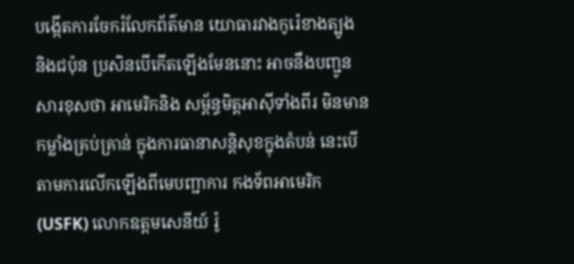បង្កើតការចែករំលែកព័ត៌មាន យោធារវាងកូរ៉េខាងត្បូង និងជប៉ុន ប្រសិនបើកើតឡើងមែននោះ អាចនឹងបញ្ជូនសារខុសថា អាមេរិកនិង សម្ព័ន្ធមិត្តអាស៊ីទាំងពីរ មិនមានកម្លាំងគ្រប់គ្រាន់ ក្នុងការធានាសន្តិសុខក្នុងតំបន់ នេះបេីតាមការលើកឡើងពីមេបញ្ជាការ កងទ័ពអាមេរិក (USFK) លោកឧត្តមសេនីយ៍ រ៉ូ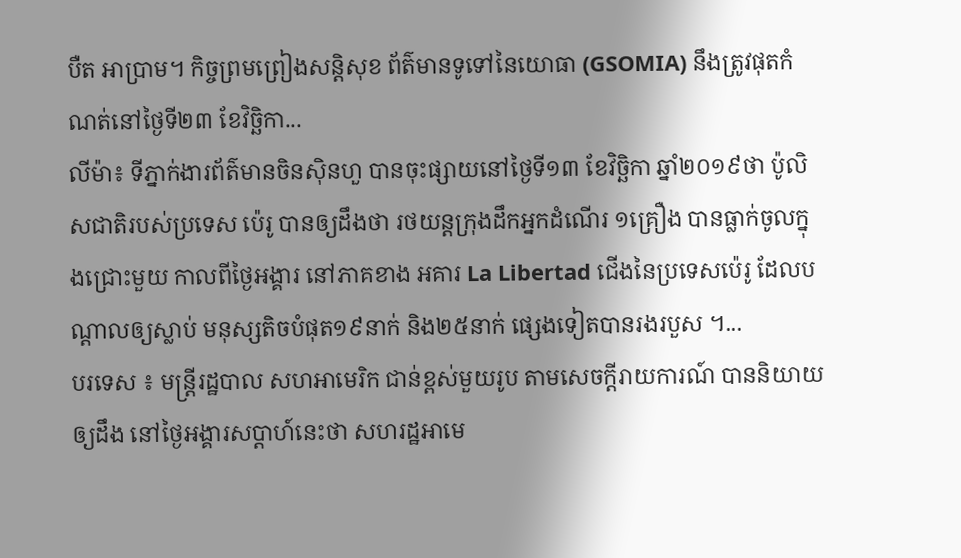បឺត អាប្រាម។ កិច្ចព្រមព្រៀងសន្តិសុខ ព័ត៌មានទូទៅនៃយោធា (GSOMIA) នឹងត្រូវផុតកំណត់នៅថ្ងៃទី២៣ ខែវិច្ឆិកា...
លីម៉ា៖ ទីភ្នាក់ងារព័ត៌មានចិនស៊ិនហួ បានចុះផ្សាយនៅថ្ងៃទី១៣ ខែវិច្ឆិកា ឆ្នាំ២០១៩ថា ប៉ូលិសជាតិរបស់ប្រទេស ប៉េរូ បានឲ្យដឹងថា រថយន្តក្រុងដឹកអ្នកដំណើរ ១គ្រឿង បានធ្លាក់ចូលក្នុងជ្រោះមួយ កាលពីថ្ងៃអង្គារ នៅភាគខាង អគារ La Libertad ជើងនៃប្រទេសប៉េរូ ដែលបណ្តាលឲ្យស្លាប់ មនុស្សតិចបំផុត១៩នាក់ និង២៥នាក់ ផ្សេងទៀតបានរងរបួស ។...
បរទេស ៖ មន្ត្រីរដ្ឋបាល សហអាមេរិក ជាន់ខ្ពស់មួយរូប តាមសេចក្តីរាយការណ៍ បាននិយាយឲ្យដឹង នៅថ្ងៃអង្គារសប្ដាហ៍នេះថា សហរដ្ឋអាមេ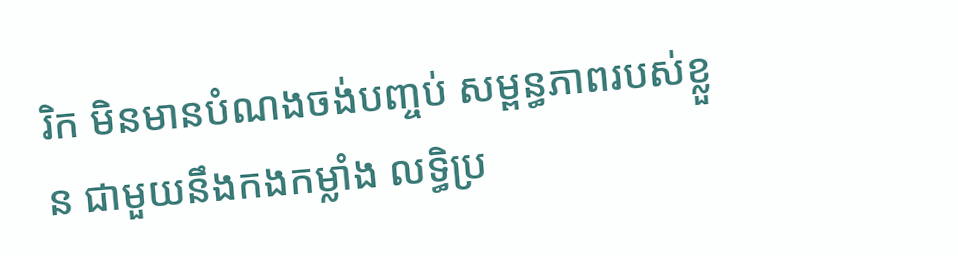រិក មិនមានបំណងចង់បញ្ចប់ សម្ពន្ធភាពរបស់ខ្លួន ជាមួយនឹងកងកម្លាំង លទ្ធិប្រ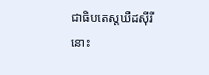ជាធិបតេស្តឃឺដស៊ីរីនោះ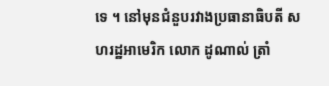ទេ ។ នៅមុនជំនួបរវាងប្រធានាធិបតី សហរដ្ឋអាមេរិក លោក ដូណាល់ ត្រាំ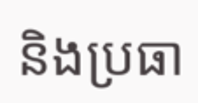និងប្រធា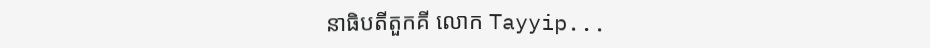នាធិបតីតួកគី លោក Tayyip...